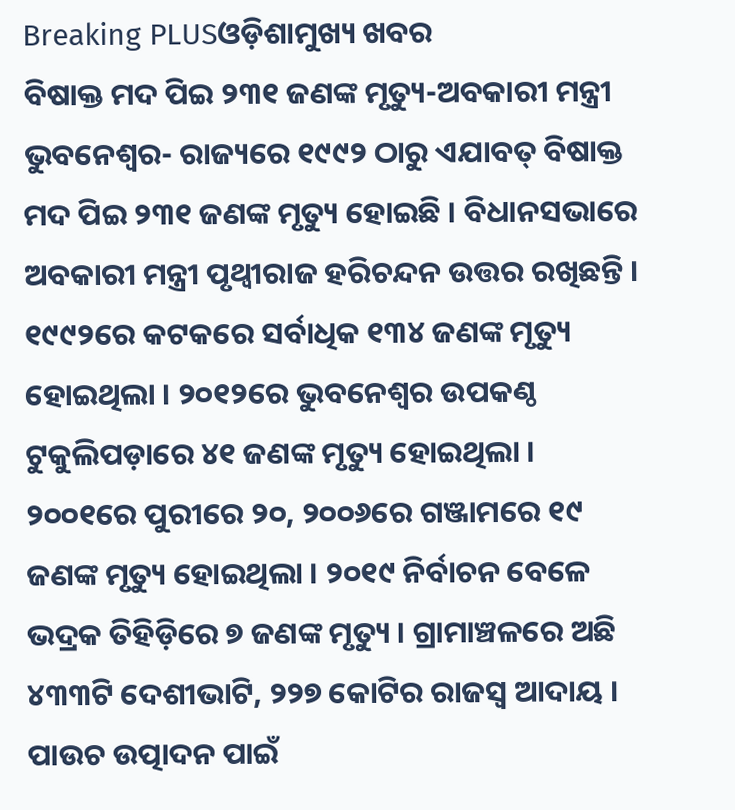Breaking PLUSଓଡ଼ିଶାମୁଖ୍ୟ ଖବର
ବିଷାକ୍ତ ମଦ ପିଇ ୨୩୧ ଜଣଙ୍କ ମୃତ୍ୟୁ-ଅବକାରୀ ମନ୍ତ୍ରୀ
ଭୁବନେଶ୍ୱର- ରାଜ୍ୟରେ ୧୯୯୨ ଠାରୁ ଏଯାବତ୍ ବିଷାକ୍ତ ମଦ ପିଇ ୨୩୧ ଜଣଙ୍କ ମୃତ୍ୟୁ ହୋଇଛି । ବିଧାନସଭାରେ ଅବକାରୀ ମନ୍ତ୍ରୀ ପୃଥ୍ୱୀରାଜ ହରିଚନ୍ଦନ ଉତ୍ତର ରଖିଛନ୍ତି । ୧୯୯୨ରେ କଟକରେ ସର୍ବାଧିକ ୧୩୪ ଜଣଙ୍କ ମୃତ୍ୟୁ ହୋଇଥିଲା । ୨୦୧୨ରେ ଭୁବନେଶ୍ୱର ଉପକଣ୍ଠ ଟୁକୁଲିପଡ଼ାରେ ୪୧ ଜଣଙ୍କ ମୃତ୍ୟୁ ହୋଇଥିଲା । ୨୦୦୧ରେ ପୁରୀରେ ୨୦, ୨୦୦୬ରେ ଗଞ୍ଜାମରେ ୧୯ ଜଣଙ୍କ ମୃତ୍ୟୁ ହୋଇଥିଲା । ୨୦୧୯ ନିର୍ବାଚନ ବେଳେ ଭଦ୍ରକ ତିହିଡ଼ିରେ ୭ ଜଣଙ୍କ ମୃତ୍ୟୁ । ଗ୍ରାମାଞ୍ଚଳରେ ଅଛି ୪୩୩ଟି ଦେଶୀଭାଟି, ୨୨୭ କୋଟିର ରାଜସ୍ୱ ଆଦାୟ । ପାଉଚ ଉତ୍ପାଦନ ପାଇଁ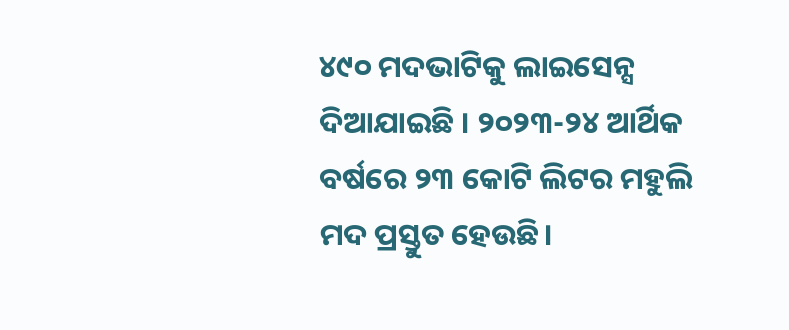୪୯୦ ମଦଭାଟିକୁ ଲାଇସେନ୍ସ ଦିଆଯାଇଛି । ୨୦୨୩-୨୪ ଆର୍ଥିକ ବର୍ଷରେ ୨୩ କୋଟି ଲିଟର ମହୁଲି ମଦ ପ୍ରସ୍ତୁତ ହେଉଛି।